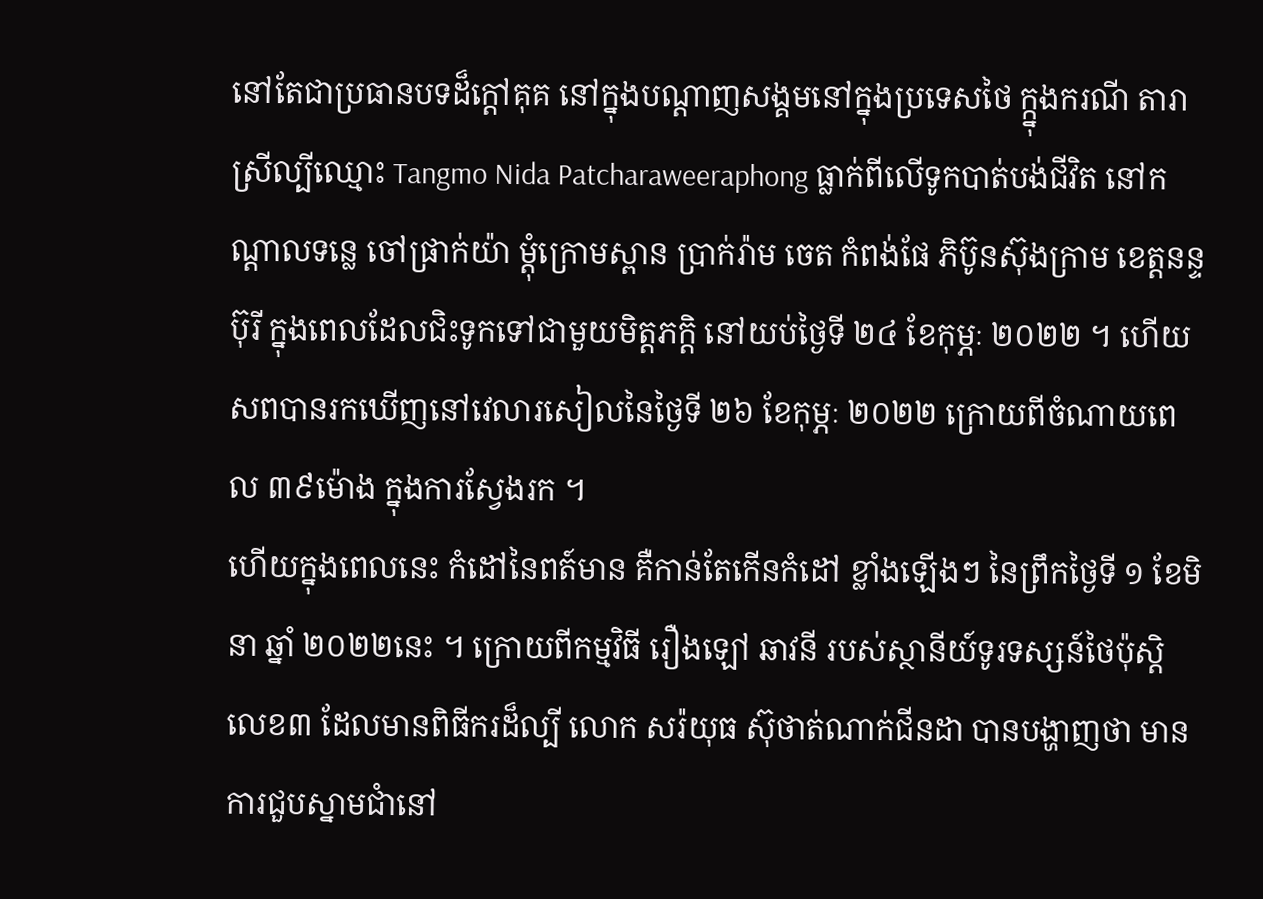នៅតែជាប្រធានបទដ៏ក្ដៅគុគ នៅក្នុងបណ្ដាញសង្គមនៅក្នុងប្រទេសថៃ ក្ក្នុងករណី តារាស្រីល្បីឈ្មោះ Tangmo Nida Patcharaweeraphong ធ្លាក់ពីលើទូកបាត់បង់ជីវិត នៅកណ្ដាលទន្លេ ចៅផ្រាក់យ៉ា ម្ដុំក្រោមស្ពាន ប្រាក់រ៉ាម ចេត កំពង់ផែ ភិប៊ូនស៊ុងក្រាម ខេត្តនន្ទប៊ុរី ក្នុងពេលដែលជិះទូកទៅជាមួយមិត្តភក្តិ នៅយប់ថ្ងៃទី ២៤ ខែកុម្ភៈ ២០២២ ។ ហើយសពបានរកឃើញនៅវេលារសៀលនៃថ្ងៃទី ២៦ ខែកុម្ភៈ ២០២២ ក្រោយពីចំណាយពេល ៣៩ម៉ោង ក្នុងការស្វែងរក ។
ហើយក្នុងពេលនេះ កំដៅនៃពត៍មាន គឺកាន់តែកើនកំដៅ ខ្លាំងឡើងៗ នៃព្រឹកថ្ងៃទី ១ ខែមិនា ឆ្នាំ ២០២២នេះ ។ ក្រោយពីកម្មវិធី រឿងឡៅ ឆាវនី របស់ស្ថានីយ៍ទូរទស្សន៍ថៃប៉ុស្តិលេខ៣ ដែលមានពិធីករដ៏ល្បី លោក សរ៉យុធ ស៊ុថាត់ណាក់ជីនដា បានបង្ហាញថា មានការជួបស្នាមជាំនៅ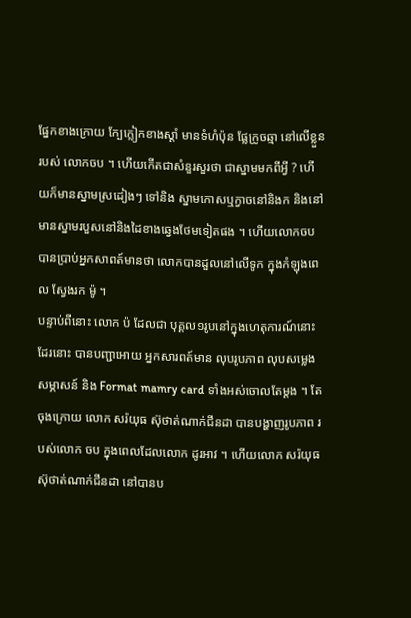ផ្នែកខាងក្រោយ ក្បែក្លៀកខាងស្ដាំ មានទំហំប៉ុន ផ្លែក្រូចឆ្មា នៅលើខ្លួនរបស់ លោកចប ។ ហើយកើតជាសំនួរសួរថា ជាស្នាមមកពីអ្វី ? ហើយក៏មានស្នាមស្រដៀងៗ ទៅនិង ស្នាមកោសឬក្វាចនៅនិងក និងនៅមានស្នាមរបួសនៅនិងដៃខាងឆ្វេងថែមទៀតផង ។ ហើយលោកចប បានប្រាប់អ្នកសាពត៍មានថា លោកបានដួលនៅលើទូក ក្នុងកំឡុងពេល ស្វែងរក ម៉ូ ។
បន្ទាប់ពីនោះ លោក ប៉ ដែលជា បុគ្គល១រូបនៅក្នុងហេតុការណ៍នោះដែរនោះ បានបញ្ជាអោយ អ្នកសារពត៍មាន លុបរូបភាព លុបសម្លេង សម្ភាសន៍ និង Format mamry card ទាំងអស់ចោលតែម្ដង ។ តែចុងក្រោយ លោក សរ៉យុធ ស៊ុថាត់ណាក់ជីនដា បានបង្ហាញរូបភាព របស់លោក ចប ក្នុងពេលដែលលោក ដូរអាវ ។ ហើយលោក សរ៉យុធ ស៊ុថាត់ណាក់ជីនដា នៅបានប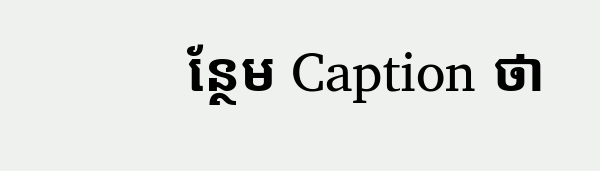ន្ថែម Caption ថា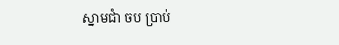ស្នាមជាំ ចប ប្រាប់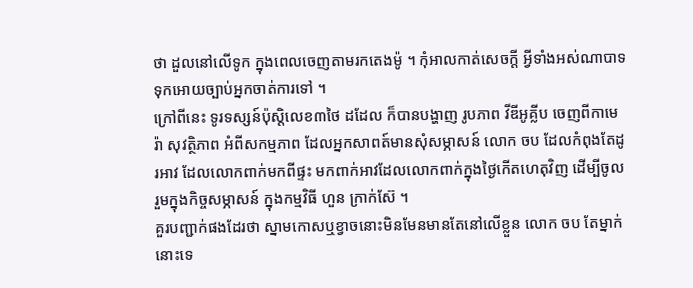ថា ដួលនៅលើទូក ក្នុងពេលចេញតាមរកតេងម៉ូ ។ កុំអាលកាត់សេចក្ដី អ្វីទាំងអស់ណាបាទ ទុកអោយច្បាប់អ្នកចាត់ការទៅ ។
ក្រៅពីនេះ ទូរទស្សន៍ប៉ុស្តិលេខ៣ថៃ ដដែល ក៏បានបង្ហាញ រូបភាព វីឌីអូគ្លីប ចេញពីកាមេរ៉ា សុវត្ថិភាព អំពីសកម្មភាព ដែលអ្នកសាពត៍មានសុំសម្ភាសន៍ លោក ចប ដែលកំពុងតែដូរអាវ ដែលលោកពាក់មកពីផ្ទះ មកពាក់អាវដែលលោកពាក់ក្នុងថ្ងៃកើតហេតុវិញ ដើម្បីចូលរួមក្នុងកិច្ចសម្ភាសន៍ ក្នុងកម្មវិធី ហួន ក្រាក់ស៊ែ ។
គួរបញ្ជាក់ផងដែរថា ស្នាមកោសឬខ្វាចនោះមិនមែនមានតែនៅលើខ្លួន លោក ចប តែម្នាក់នោះទេ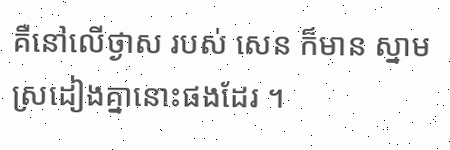គឺនៅលើថ្ងាស របស់ សេន ក៏មាន ស្នាមស្រដៀងគ្នានោះផងដែរ ។